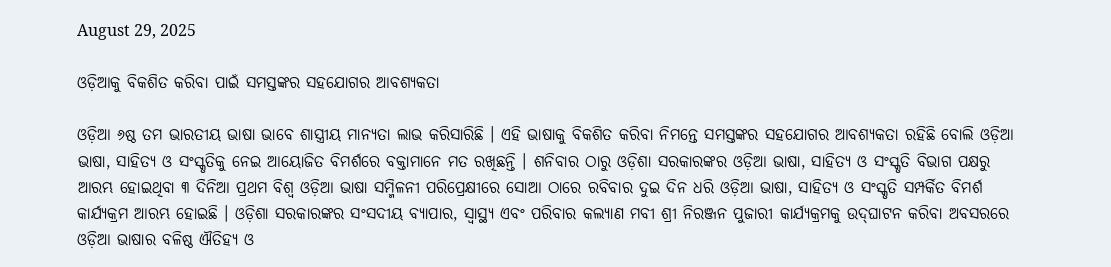August 29, 2025

ଓଡ଼ିଆକୁ ବିକଶିତ କରିବା ପାଇଁ ସମସ୍ତଙ୍କର ସହଯୋଗର ଆବଶ୍ୟକତା

ଓଡ଼ିଆ ୬ଷ୍ଠ ତମ ଭାରତୀୟ ଭାଷା ଭାବେ ଶାସ୍ତ୍ରୀୟ ମାନ୍ୟତା ଲାଭ କରିସାରିଛି । ଏହି ଭାଷାକୁ ବିକଶିତ କରିବା ନିମନ୍ତେ ସମସ୍ତଙ୍କର ସହଯୋଗର ଆବଶ୍ୟକତା ରହିଛି ବୋଲି ଓଡ଼ିଆ ଭାଷା, ସାହିତ୍ୟ ଓ ସଂସ୍କୃତିକୁ ନେଇ ଆୟୋଜିତ ବିମର୍ଶରେ ବକ୍ତାମାନେ ମତ ରଖିଛନ୍ତି । ଶନିବାର ଠାରୁ ଓଡ଼ିଶା ସରକାରଙ୍କର ଓଡ଼ିଆ ଭାଷା, ସାହିତ୍ୟ ଓ ସଂସ୍କୃତି ବିଭାଗ ପକ୍ଷରୁ ଆରମ୍ଭ ହୋଇଥିବା ୩ ଦିନିଆ ପ୍ରଥମ ବିଶ୍ୱ ଓଡ଼ିଆ ଭାଷା ସମ୍ମିଳନୀ ପରିପ୍ରେକ୍ଷୀରେ ସୋଆ ଠାରେ ରବିବାର ଦୁଇ ଦିନ ଧରି ଓଡ଼ିଆ ଭାଷା, ସାହିତ୍ୟ ଓ ସଂସ୍କୃତି ସମ୍ପର୍କିତ ବିମର୍ଶ କାର୍ଯ୍ୟକ୍ରମ ଆରମ୍ଭ ହୋଇଛି । ଓଡ଼ିଶା ସରକାରଙ୍କର ସଂସଦୀୟ ବ୍ୟାପାର, ସ୍ୱାସ୍ଥ୍ୟ ଏବଂ ପରିବାର କଲ୍ୟାଣ ମବୀ ଶ୍ରୀ ନିରଞ୍ଜନ ପୁଜାରୀ କାର୍ଯ୍ୟକ୍ରମକୁ ଉଦ୍‌ଘାଟନ କରିବା ଅବସରରେ ଓଡ଼ିଆ ଭାଷାର ବଳିଷ୍ଠ ଐତିହ୍ୟ ଓ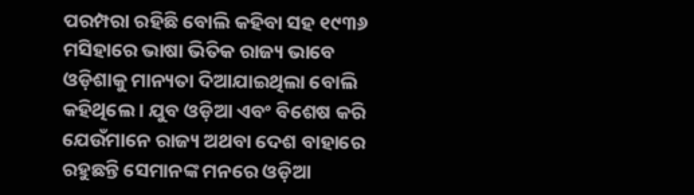ପରମ୍ପରା ରହିଛି ବୋଲି କହିବା ସହ ୧୯୩୬ ମସିହାରେ ଭାଷା ଭିତିକ ରାଜ୍ୟ ଭାବେ ଓଡ଼ିଶାକୁ ମାନ୍ୟତା ଦିଆଯାଇଥିଲା ବୋଲି କହିଥିଲେ । ଯୁବ ଓଡ଼ିଆ ଏବଂ ବିଶେଷ କରି ଯେଉଁମାନେ ରାଜ୍ୟ ଅଥବା ଦେଶ ବାହାରେ ରହୁଛନ୍ତି ସେମାନଙ୍କ ମନରେ ଓଡ଼ିଆ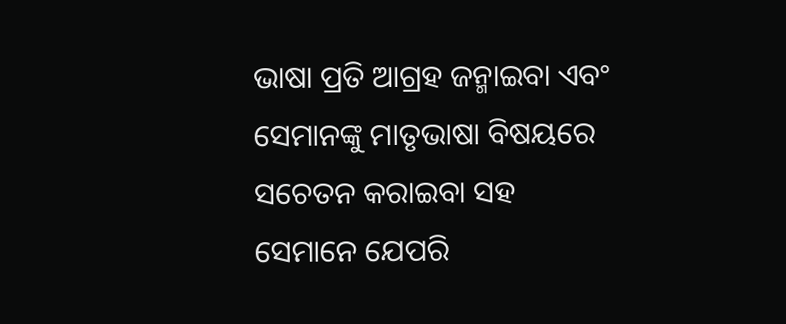ଭାଷା ପ୍ରତି ଆଗ୍ରହ ଜନ୍ମାଇବା ଏବଂ ସେମାନଙ୍କୁ ମାତୃଭାଷା ବିଷୟରେ ସଚେତନ କରାଇବା ସହ ସେମାନେ ଯେପରି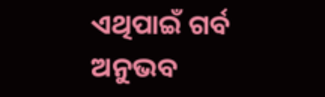ଏଥିପାଇଁ ଗର୍ବ ଅନୁଭବ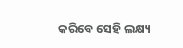କରିବେ ସେହି ଲକ୍ଷ୍ୟ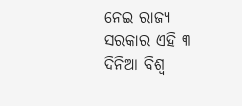ନେଇ ରାଜ୍ୟ ସରକାର ଏହି ୩ ଦିନିଆ ବିଶ୍ୱ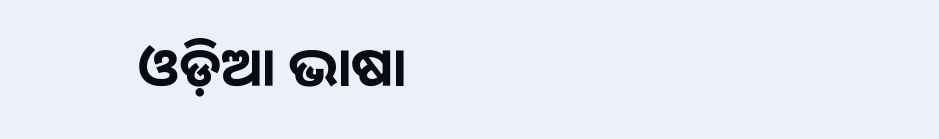ଓଡ଼ିଆ ଭାଷା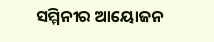ସମ୍ମିନୀର ଆୟୋଜନ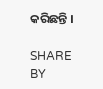କରିଛନ୍ତି ।

SHARE BY